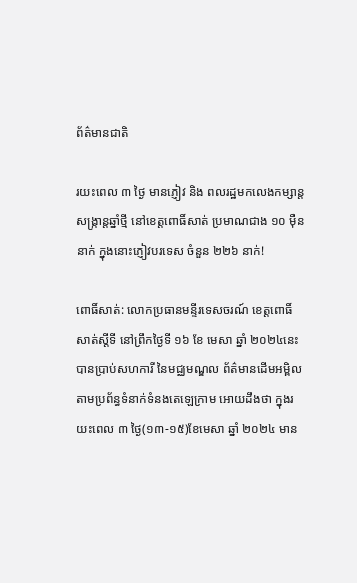ព័ត៌មានជាតិ

រយះពេល ៣ ថ្ងៃ មានភ្ញៀវ និង ពលរដ្ឋមកលេងកម្សាន្ត សង្រ្កាន្តឆ្នាំថ្មី នៅខេត្តពោធិ៍សាត់ ប្រមាណជាង ១០ មុឺននាក់ ក្នុងនោះភ្ញៀវបរទេស ចំនួន ២២៦ នាក់!

ពោធិ៍សាត់: លោកប្រធានមន្ទីរទេសចរណ៍ ខេត្តពោធិ៍សាត់ស្តីទី នៅព្រឹកថ្ងៃទី ១៦ ខែ មេសា ឆ្នាំ ២០២៤នេះ បានប្រាប់សហការី នៃមជ្ឈមណ្ឌល ព័ត៌មានដើមអម្ពិល តាមប្រព័ន្ធទំនាក់ទំនងតេឡេក្រាម អោយដឹងថា ក្នុងរយះពេល ៣ ថ្ងៃ(១៣-១៥)ខែមេសា ឆ្នាំ ២០២៤ មាន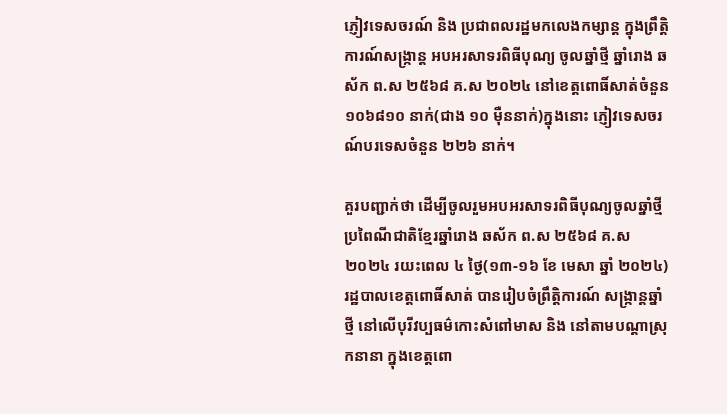ភ្ញៀវទេសចរណ៍ និង ប្រជាពលរដ្ឋមកលេងកម្សាន្ត ក្នុងព្រឹត្តិការណ៍សង្ក្រាន្ត អបអរសាទរពិធីបុណ្យ ចូលឆ្នាំថ្មី ឆ្នាំរោង ឆស័ក ព.ស ២៥៦៨ គ.ស ២០២៤ នៅខេត្តពោធិ៍សាត់ចំនួន ១០៦៨១០ នាក់(ជាង ១០ មុឺននាក់)ក្នុងនោះ ភ្ញៀវទេសចរណ៍បរទេសចំនួន ២២៦ នាក់។

គួរបញ្ជាក់ថា ដើម្បីចូលរួមអបអរសាទរពិធីបុណ្យចូលឆ្នាំថ្មីប្រពៃណីជាតិខ្មែរឆ្នាំរោង ឆស័ក ព.ស ២៥៦៨ គ.ស ២០២៤ រយះពេល ៤ ថ្ងៃ(១៣-១៦ ខែ មេសា ឆ្នាំ ២០២៤)រដ្ឋបាលខេត្តពោធិ៍សាត់ បានរៀបចំព្រឹត្តិការណ៍ សង្ក្រាន្តឆ្នាំថ្មី នៅលើបុរីវប្បធម៌កោះសំពៅមាស និង នៅតាមបណ្តាស្រុកនានា ក្នុងខេត្តពោ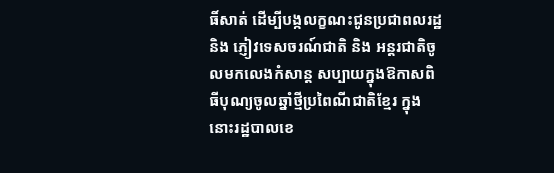ធិ៍សាត់ ដើម្បីបង្កលក្ខណះជូនប្រជាពលរដ្ឋ និង ភ្ញៀវទេសចរណ៍ជាតិ និង អន្តរជាតិចូលមកលេងកំសាន្ត សប្បាយក្នុងឱកាសពិធីបុណ្យចូលឆ្នាំថ្មីប្រពៃណីជាតិខ្មែរ ក្នុងនោះរដ្ឋបាលខេ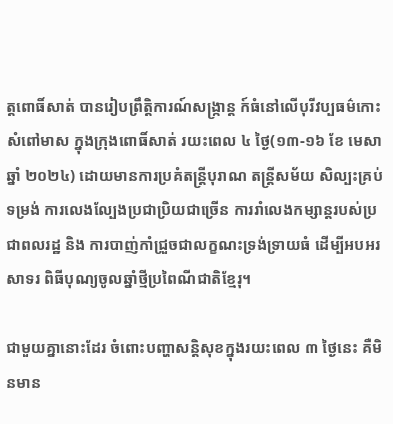ត្តពោធិ៍សាត់ បានរៀបព្រឹត្តិការណ៍សង្ក្រាន្ត ក៍ធំនៅលើបុរីវប្បធម៌កោះសំពៅមាស ក្នុងក្រុងពោធិ៍សាត់ រយះពេល ៤ ថ្ងៃ(១៣-១៦ ខែ មេសា ឆ្នាំ ២០២៤) ដោយមានការប្រគំតន្ត្រីបុរាណ តន្ត្រីសម័យ សិល្បះគ្រប់ទម្រង់ ការលេងល្បែងប្រជាប្រិយជាច្រើន ការរាំលេងកម្សាន្តរបស់ប្រជាពលរដ្ឋ និង ការបាញ់កាំជ្រួចជាលក្ខណះទ្រង់ទ្រាយធំ ដើម្បីអបអរសាទរ ពិធីបុណ្យចូលឆ្នាំថ្មីប្រពៃណីជាតិខ្មែរុ។

ជាមួយគ្នានោះដែរ ចំពោះបញ្ហាសន្តិសុខក្នុងរយះពេល ៣ ថ្ងៃនេះ គឺមិនមាន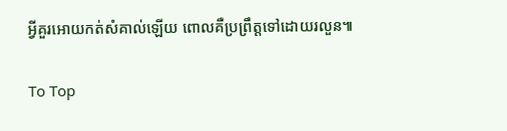អ្វីគួរអោយកត់សំគាល់ឡើយ ពោលគឺប្រព្រឹត្តទៅដោយរលួន៕

To Top